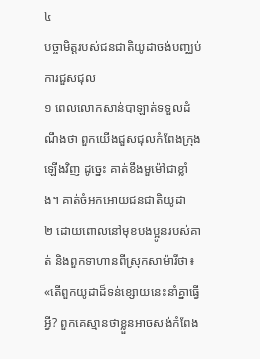៤
បច្ចាមិត្តរបស់ជនជាតិយូដាចង់បញ្ឈប់ការជួសជុល
១ ពេលលោកសាន់បាឡាត់ទទួលដំណឹងថា ពួកយើងជួសជុលកំពែងក្រុងឡើងវិញ ដូច្នេះ គាត់ខឹងមួម៉ៅជាខ្លាំង។ គាត់ចំអកអោយជនជាតិយូដា
២ ដោយពោលនៅមុខបងប្អូនរបស់គាត់ និងពួកទាហានពីស្រុកសាម៉ារីថា៖ «តើពួកយូដាដ៏ទន់ខ្សោយនេះនាំគ្នាធ្វើអ្វី? ពួកគេស្មានថាខ្លួនអាចសង់កំពែង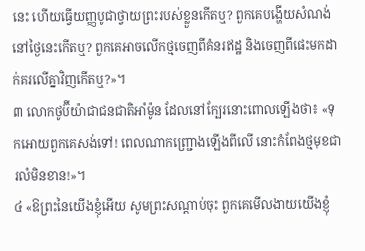នេះ ហើយធ្វើយញ្ញបូជាថ្វាយព្រះរបស់ខ្លួនកើតឬ? ពួកគេបង្ហើយសំណង់នៅថ្ងៃនេះកើតឬ? ពួកគេអាចលើកថ្មចេញពីគំនរឥដ្ឋ និងចេញពីផេះមកដាក់គរលើគ្នាវិញកើតឬ?»។
៣ លោកថូប៊ីយ៉ាជាជនជាតិអាំម៉ូន ដែលនៅក្បែរនោះពោលឡើងថា៖ «ទុកអោយពួកគេសង់ទៅ! ពេលណាកញ្ជ្រោងឡើងពីលើ នោះកំពែងថ្មមុខជារលំមិនខាន!»។
៤ «ឱព្រះនៃយើងខ្ញុំអើយ សូមព្រះសណ្ដាប់ចុះ ពួកគេមើលងាយយើងខ្ញុំ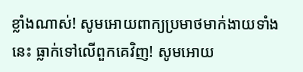ខ្លាំងណាស់! សូមអោយពាក្យប្រមាថមាក់ងាយទាំងនេះ ធ្លាក់ទៅលើពួកគេវិញ! សូមអោយ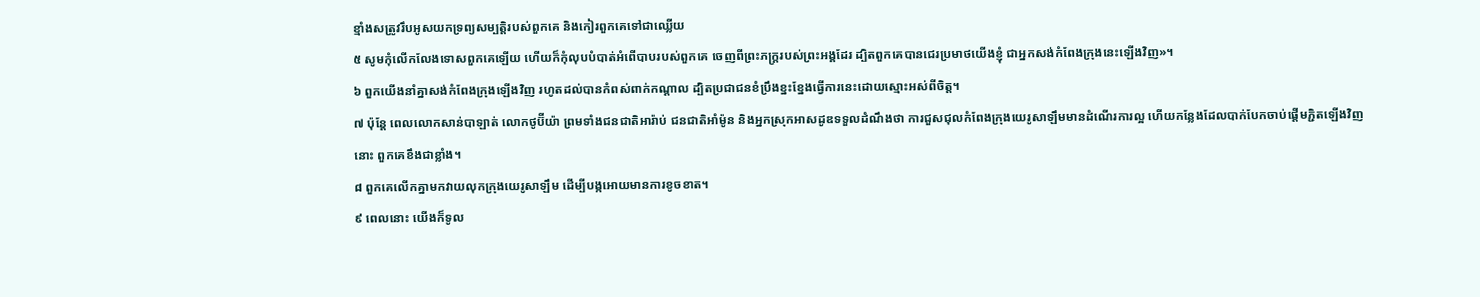ខ្មាំងសត្រូវរឹបអូសយកទ្រព្យសម្បត្តិរបស់ពួកគេ និងកៀរពួកគេទៅជាឈ្លើយ
៥ សូមកុំលើកលែងទោសពួកគេឡើយ ហើយក៏កុំលុបបំបាត់អំពើបាបរបស់ពួកគេ ចេញពីព្រះភក្ត្ររបស់ព្រះអង្គដែរ ដ្បិតពួកគេបានជេរប្រមាថយើងខ្ញុំ ជាអ្នកសង់កំពែងក្រុងនេះឡើងវិញ»។
៦ ពួកយើងនាំគ្នាសង់កំពែងក្រុងឡើងវិញ រហូតដល់បានកំពស់ពាក់កណ្ដាល ដ្បិតប្រជាជនខំប្រឹងខ្នះខ្នែងធ្វើការនេះដោយស្មោះអស់ពីចិត្ត។
៧ ប៉ុន្តែ ពេលលោកសាន់បាឡាត់ លោកថូប៊ីយ៉ា ព្រមទាំងជនជាតិអារ៉ាប់ ជនជាតិអាំម៉ូន និងអ្នកស្រុកអាសដូឌទទួលដំណឹងថា ការជួសជុលកំពែងក្រុងយេរូសាឡឹមមានដំណើរការល្អ ហើយកន្លែងដែលបាក់បែកចាប់ផ្ដើមភ្ជិតឡើងវិញនោះ ពួកគេខឹងជាខ្លាំង។
៨ ពួកគេលើកគ្នាមកវាយលុកក្រុងយេរូសាឡឹម ដើម្បីបង្កអោយមានការខូចខាត។
៩ ពេលនោះ យើងក៏ទូល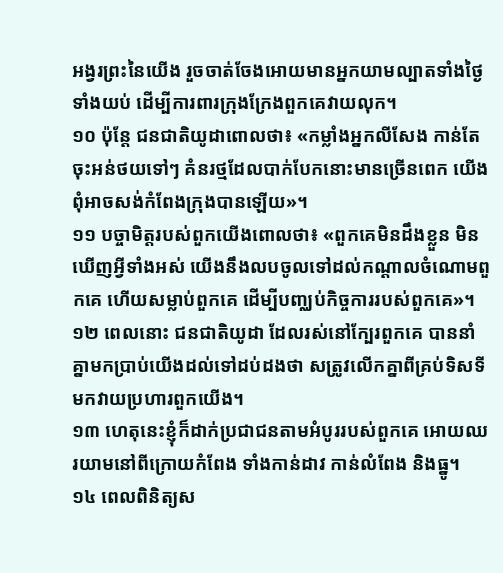អង្វរព្រះនៃយើង រួចចាត់ចែងអោយមានអ្នកយាមល្បាតទាំងថ្ងៃទាំងយប់ ដើម្បីការពារក្រុងក្រែងពួកគេវាយលុក។
១០ ប៉ុន្តែ ជនជាតិយូដាពោលថា៖ «កម្លាំងអ្នកលីសែង កាន់តែចុះអន់ថយទៅៗ គំនរថ្មដែលបាក់បែកនោះមានច្រើនពេក យើងពុំអាចសង់កំពែងក្រុងបានឡើយ»។
១១ បច្ចាមិត្តរបស់ពួកយើងពោលថា៖ «ពួកគេមិនដឹងខ្លួន មិនឃើញអ្វីទាំងអស់ យើងនឹងលបចូលទៅដល់កណ្ដាលចំណោមពួកគេ ហើយសម្លាប់ពួកគេ ដើម្បីបញ្ឈប់កិច្ចការរបស់ពួកគេ»។
១២ ពេលនោះ ជនជាតិយូដា ដែលរស់នៅក្បែរពួកគេ បាននាំគ្នាមកប្រាប់យើងដល់ទៅដប់ដងថា សត្រូវលើកគ្នាពីគ្រប់ទិសទី មកវាយប្រហារពួកយើង។
១៣ ហេតុនេះខ្ញុំក៏ដាក់ប្រជាជនតាមអំបូររបស់ពួកគេ អោយឈរយាមនៅពីក្រោយកំពែង ទាំងកាន់ដាវ កាន់លំពែង និងធ្នូ។
១៤ ពេលពិនិត្យស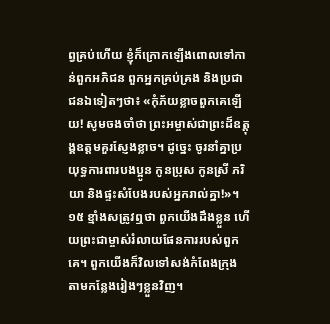ព្វគ្រប់ហើយ ខ្ញុំក៏ក្រោកឡើងពោលទៅកាន់ពួកអភិជន ពួកអ្នកគ្រប់គ្រង និងប្រជាជនឯទៀតៗថា៖ «កុំភ័យខ្លាចពួកគេឡើយ! សូមចងចាំថា ព្រះអម្ចាស់ជាព្រះដ៏ឧត្ដុង្គឧត្ដមគួរស្ញែងខ្លាច។ ដូច្នេះ ចូរនាំគ្នាប្រយុទ្ធការពារបងប្អូន កូនប្រុស កូនស្រី ភរិយា និងផ្ទះសំបែងរបស់អ្នករាល់គ្នា!»។
១៥ ខ្មាំងសត្រូវឮថា ពួកយើងដឹងខ្លួន ហើយព្រះជាម្ចាស់រំលាយផែនការរបស់ពួកគេ។ ពួកយើងក៏វិលទៅសង់កំពែងក្រុង តាមកន្លែងរៀងៗខ្លួនវិញ។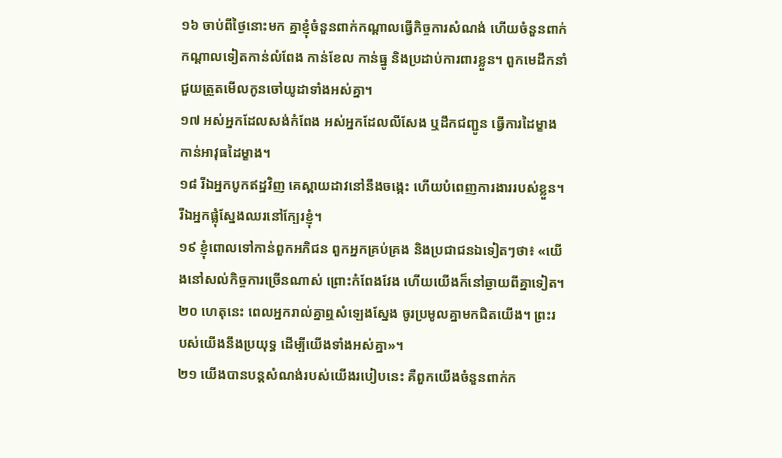១៦ ចាប់ពីថ្ងៃនោះមក គ្នាខ្ញុំចំនួនពាក់កណ្ដាលធ្វើកិច្ចការសំណង់ ហើយចំនួនពាក់កណ្ដាលទៀតកាន់លំពែង កាន់ខែល កាន់ធ្នូ និងប្រដាប់ការពារខ្លួន។ ពួកមេដឹកនាំជួយត្រួតមើលកូនចៅយូដាទាំងអស់គ្នា។
១៧ អស់អ្នកដែលសង់កំពែង អស់អ្នកដែលលីសែង ឬដឹកជញ្ជូន ធ្វើការដៃម្ខាង កាន់អាវុធដៃម្ខាង។
១៨ រីឯអ្នកបូកឥដ្ឋវិញ គេស្ពាយដាវនៅនឹងចង្កេះ ហើយបំពេញការងាររបស់ខ្លួន។ រីឯអ្នកផ្លុំស្នែងឈរនៅក្បែរខ្ញុំ។
១៩ ខ្ញុំពោលទៅកាន់ពួកអភិជន ពួកអ្នកគ្រប់គ្រង និងប្រជាជនឯទៀតៗថា៖ «យើងនៅសល់កិច្ចការច្រើនណាស់ ព្រោះកំពែងវែង ហើយយើងក៏នៅឆ្ងាយពីគ្នាទៀត។
២០ ហេតុនេះ ពេលអ្នករាល់គ្នាឮសំឡេងស្នែង ចូរប្រមូលគ្នាមកជិតយើង។ ព្រះរបស់យើងនឹងប្រយុទ្ធ ដើម្បីយើងទាំងអស់គ្នា»។
២១ យើងបានបន្តសំណង់របស់យើងរបៀបនេះ គឺពួកយើងចំនួនពាក់ក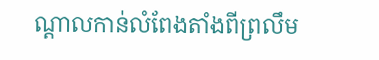ណ្ដាលកាន់លំពែងតាំងពីព្រលឹម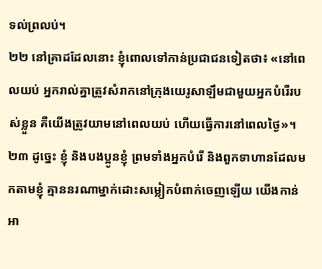ទល់ព្រលប់។
២២ នៅគ្រាដដែលនោះ ខ្ញុំពោលទៅកាន់ប្រជាជនទៀតថា៖ «នៅពេលយប់ អ្នករាល់គ្នាត្រូវសំរាកនៅក្រុងយេរូសាឡឹមជាមួយអ្នកបំរើរបស់ខ្លួន គឺយើងត្រូវយាមនៅពេលយប់ ហើយធ្វើការនៅពេលថ្ងៃ»។
២៣ ដូច្នេះ ខ្ញុំ និងបងប្អូនខ្ញុំ ព្រមទាំងអ្នកបំរើ និងពួកទាហានដែលមកតាមខ្ញុំ គ្មាននរណាម្នាក់ដោះសម្លៀកបំពាក់ចេញឡើយ យើងកាន់អា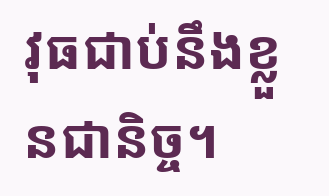វុធជាប់នឹងខ្លួនជានិច្ច។